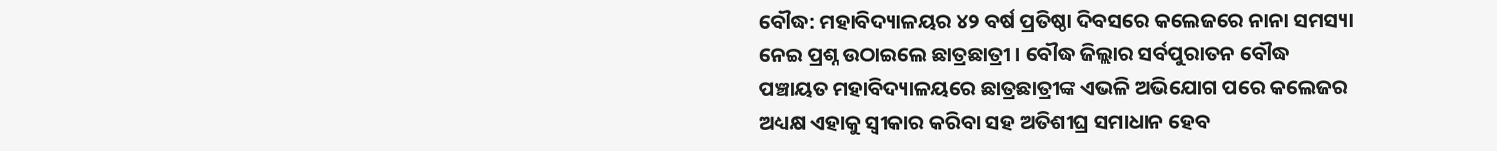ବୌଦ୍ଧ: ମହାବିଦ୍ୟାଳୟର ୪୨ ବର୍ଷ ପ୍ରତିଷ୍ଠା ଦିବସରେ କଲେଜରେ ନାନା ସମସ୍ୟା ନେଇ ପ୍ରଶ୍ନ ଉଠାଇଲେ ଛାତ୍ରଛାତ୍ରୀ । ବୌଦ୍ଧ ଜିଲ୍ଲାର ସର୍ବପୁରାତନ ବୌଦ୍ଧ ପଞ୍ଚାୟତ ମହାବିଦ୍ୟାଳୟରେ ଛାତ୍ରଛାତ୍ରୀଙ୍କ ଏଭଳି ଅଭିଯୋଗ ପରେ କଲେଜର ଅଧ୍ୟକ୍ଷ ଏହାକୁ ସ୍ବୀକାର କରିବା ସହ ଅତିଶୀଘ୍ର ସମାଧାନ ହେବ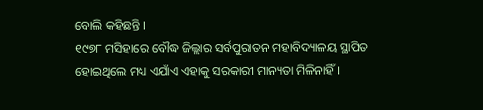ବୋଲି କହିଛନ୍ତି ।
୧୯୭୮ ମସିହାରେ ବୌଦ୍ଧ ଜିଲ୍ଲାର ସର୍ବପୁରାତନ ମହାବିଦ୍ୟାଳୟ ସ୍ଥାପିତ ହୋଇଥିଲେ ମଧ୍ୟ ଏଯାଁଏ ଏହାକୁ ସରକାରୀ ମାନ୍ୟତା ମିଳିନାହିଁ ।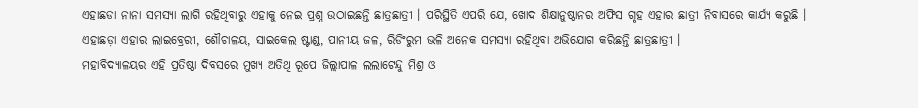ଏହାଛଡା ନାନା ସମସ୍ୟା ଲାଗି ରହିଥିବାରୁ ଏହାକୁ ନେଇ ପ୍ରଶ୍ନ ଉଠାଇଛନ୍ତି ଛାତ୍ରଛାତ୍ରୀ । ପରିସ୍ଥିତି ଏପରି ଯେ, ଖୋଦ ଶିକ୍ଷାନୁଷ୍ଠାନର ଅଫିସ ଗୃହ ଏହାର ଛାତ୍ରୀ ନିବାସରେ କାର୍ଯ୍ୟ କରୁଛି । ଏହାଛଡ଼ା ଏହାର ଲାଇବ୍ରେରୀ, ଶୌଚାଳୟ, ସାଇକେଲ ଷ୍ଟାଣ୍ଡ, ପାନୀୟ ଜଳ, ରିଡିଂରୁମ ଭଳି ଅନେକ ସମସ୍ୟା ରହିଥିବା ଅଭିଯୋଗ କରିଛନ୍ତି ଛାତ୍ରଛାତ୍ରୀ ।
ମହାବିଦ୍ୟାଳୟର ଏହି ପ୍ରତିଷ୍ଠା ଦିବସରେ ମୁଖ୍ୟ ଅତିଥି ରୂପେ ଜିଲ୍ଲାପାଳ ଲଲାଟେନ୍ଦୁ ମିଶ୍ର ଓ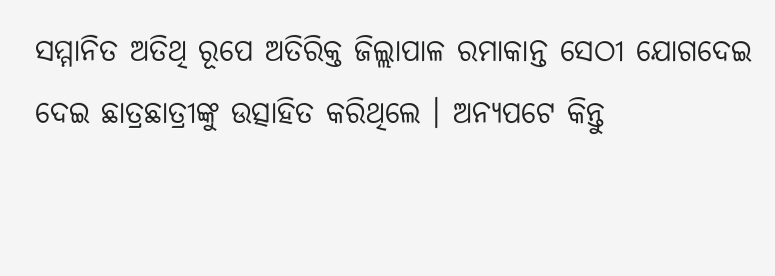ସମ୍ମାନିତ ଅତିଥି ରୂପେ ଅତିରିକ୍ତ ଜିଲ୍ଲାପାଳ ରମାକାନ୍ତ ସେଠୀ ଯୋଗଦେଇ ଦେଇ ଛାତ୍ରଛାତ୍ରୀଙ୍କୁ ଉତ୍ସାହିତ କରିଥିଲେ । ଅନ୍ୟପଟେ କିନ୍ତୁ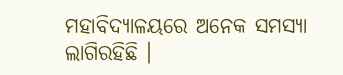ମହାବିଦ୍ୟାଳୟରେ ଅନେକ ସମସ୍ୟା ଲାଗିରହିଛି ।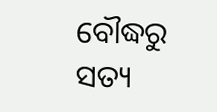ବୌଦ୍ଧରୁ ସତ୍ୟ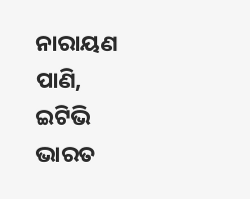ନାରାୟଣ ପାଣି, ଇଟିଭି ଭାରତ